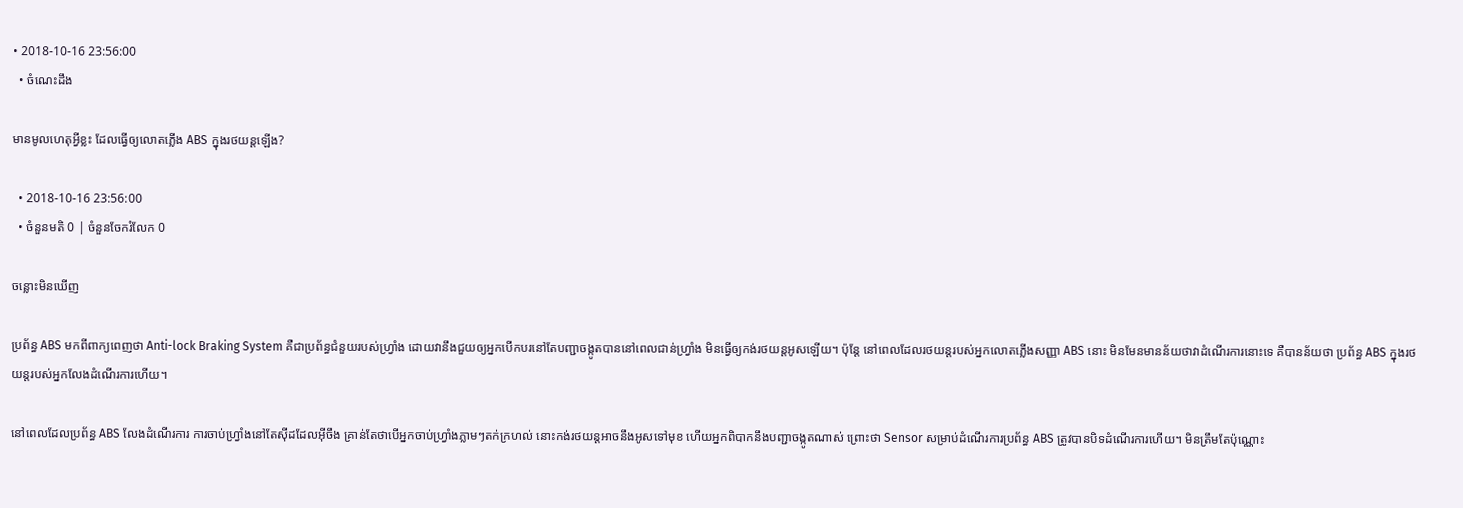• 2018-10-16 23:56:00
  • ចំណេះដឹង

មានមូលហេតុអ្វីខ្លះ ដែលធ្វើឲ្យលោតភ្លើង ABS ក្នុងរថយន្តឡើង?

  • 2018-10-16 23:56:00
  • ចំនួនមតិ 0 | ចំនួនចែករំលែក 0

ចន្លោះមិនឃើញ

ប្រព័ន្ធ ABS មកពីពាក្យពេញថា Anti-lock Braking System គឺជាប្រព័ន្ធជំនួយរបស់ហ្វ្រាំង ដោយវានឹងជួយឲ្យអ្នកបើកបរនៅតែបញ្ជាចង្កូតបាននៅពេលជាន់ហ្វ្រាំង មិនធ្វើឲ្យកង់រថយន្តអូសឡើយ។ ប៉ុន្តែ នៅពេលដែលរថយន្តរបស់អ្នកលោតភ្លើងសញ្ញា ABS នោះ មិនមែនមានន័យថាវាដំណើរការនោះទេ គឺបានន័យថា ប្រព័ន្ធ ABS ក្នុងរថយន្តរបស់អ្នកលែងដំណើរការហើយ។

នៅពេលដែលប្រព័ន្ធ ABS លែងដំណើរការ ការចាប់ហ្វ្រាំងនៅតែស៊ីដដែលអ៊ីចឹង គ្រាន់តែថាបើអ្នកចាប់ហ្វ្រាំងភ្លាមៗតក់ក្រហល់ នោះកង់រថយន្តអាចនឹងអូសទៅមុខ ហើយអ្នកពិបាកនឹងបញ្ជាចង្កូតណាស់ ព្រោះថា Sensor សម្រាប់ដំណើរការប្រព័ន្ធ ABS ត្រូវបានបិទដំណើរការហើយ។ មិនត្រឹមតែប៉ុណ្ណោះ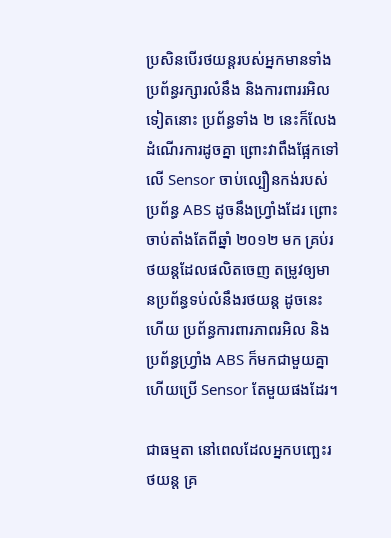ប្រសិនបើរថយន្តរបស់អ្នកមានទាំងប្រព័ន្ធរក្សារលំនឹង និងការពាររអិលទៀតនោះ ប្រព័ន្ធទាំង ២ នេះក៏លែងដំណើរការដូចគ្នា ព្រោះវាពឹងផ្អែកទៅលើ Sensor ចាប់ល្បឿនកង់របស់ប្រព័ន្ធ ABS ដូចនឹងហ្វ្រាំងដែរ ព្រោះចាប់តាំងតែពីឆ្នាំ ២០១២ មក គ្រប់រថយន្តដែលផលិតចេញ តម្រូវឲ្យមានប្រព័ន្ធទប់លំនឹងរថយន្ត ដូចនេះហើយ ប្រព័ន្ធការពារភាពរអិល និងប្រព័ន្ធហ្វ្រាំង ABS ក៏មកជាមួយគ្នា ហើយប្រើ Sensor តែមួយផងដែរ។

ជាធម្មតា នៅពេលដែលអ្នកបញ្ឆេះរថយន្ត គ្រ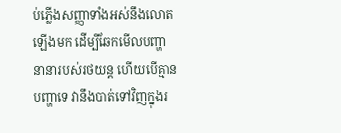ប់ភ្លើងសញ្ញាទាំងអស់នឹងលោតឡើងមក ដើម្បីឆែកមើលបញ្ហានានារបស់រថយន្ត ហើយបើគ្មានបញ្ហាទេ វានឹងបាត់ទៅវិញក្នុងរ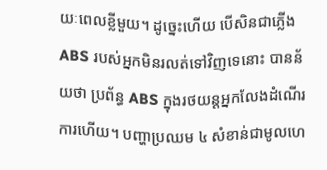យៈពេលខ្លីមួយ។ ដូច្នេះហើយ បើសិនជាភ្លើង ABS របស់អ្នកមិនរលត់ទៅវិញទេនោះ បានន័យថា ប្រព័ន្ធ ABS ក្នុងរថយន្តអ្នកលែងដំណើរការហើយ។ បញ្ហាប្រឈម ៤ សំខាន់ជាមូលហេ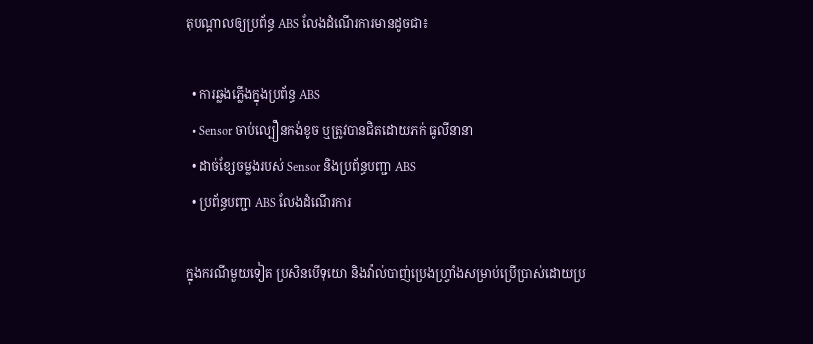តុបណ្ដាលឲ្យប្រព័ន្ធ ABS លែងដំណើរការមានដូចជា៖

  • ការឆ្លងភ្លើងក្នុងប្រព័ន្ធ ABS
  • Sensor ចាប់ល្បឿនកង់ខូច ឬត្រូវបានជិតដោយភក់ ធូលីនានា
  • ដាច់ខ្សែចម្លងរបស់ Sensor និងប្រព័ន្ធបញ្ជា ABS
  • ប្រព័ន្ធបញ្ជា ABS លែងដំណើរការ

ក្នុងករណីមួយទៀត ប្រសិនបើទុយោ និងវ៉ាល់បាញ់ប្រេងហ្វ្រាំងសម្រាប់ប្រើប្រាស់ដោយប្រ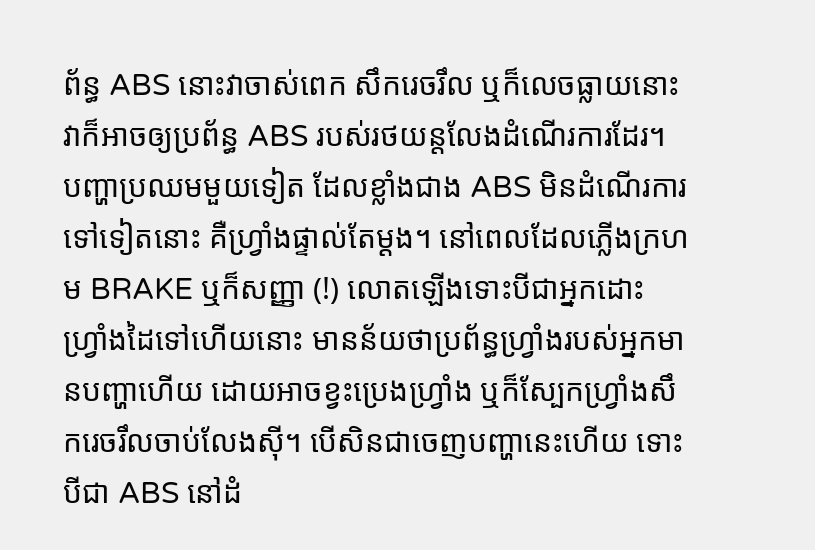ព័ន្ធ ABS នោះវាចាស់ពេក សឹករេចរឹល ឬក៏លេចធ្លាយនោះ វាក៏អាចឲ្យប្រព័ន្ធ ABS របស់រថយន្តលែងដំណើរការដែរ។ បញ្ហាប្រឈមមួយទៀត ដែលខ្លាំងជាង ABS មិនដំណើរការទៅទៀតនោះ គឺហ្វ្រាំងផ្ទាល់តែម្ដង។ នៅពេលដែលភ្លើងក្រហម BRAKE ឬក៏សញ្ញា (!) លោតឡើងទោះបីជាអ្នកដោះហ្វ្រាំងដៃទៅហើយនោះ មានន័យថាប្រព័ន្ធហ្វ្រាំងរបស់អ្នកមានបញ្ហាហើយ ដោយអាចខ្វះប្រេងហ្វ្រាំង ឬក៏ស្បែកហ្វ្រាំងសឹករេចរឹលចាប់លែងស៊ី។ បើសិនជាចេញបញ្ហានេះហើយ ទោះបីជា ABS នៅដំ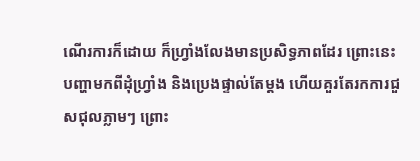ណើរការក៏ដោយ ក៏ហ្វ្រាំងលែងមានប្រសិទ្ធភាពដែរ ព្រោះនេះបញ្ហាមកពីដុំហ្វ្រាំង និងប្រេងផ្ទាល់តែម្ដង ហើយគួរតែរកការជួសជុលភ្លាមៗ ព្រោះ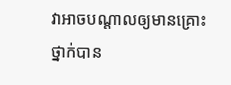វាអាចបណ្ដាលឲ្យមានគ្រោះថ្នាក់បាន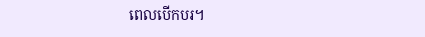ពេលបើកបរ។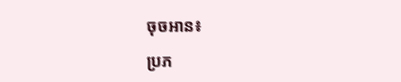ចុចអាន៖

ប្រភ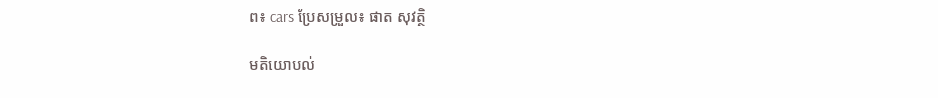ព៖ cars ប្រែសម្រួល៖ ផាត សុវត្ថិ

មតិយោបល់